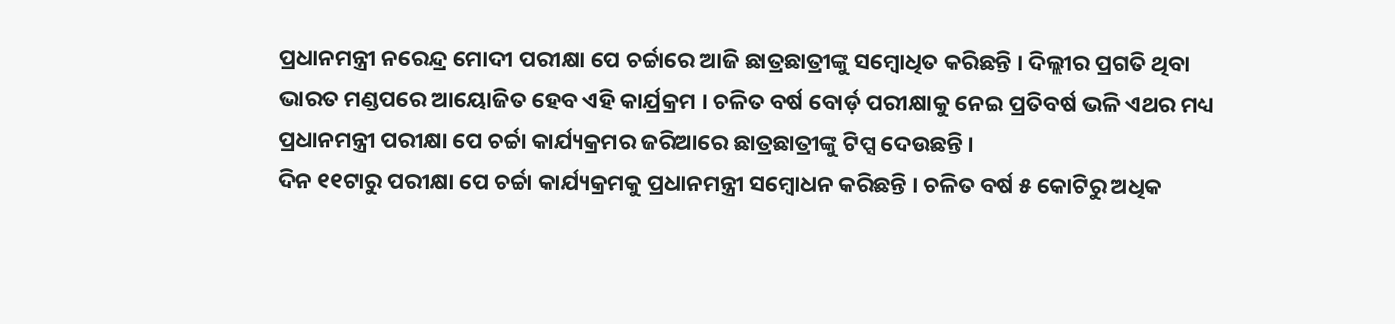ପ୍ରଧାନମନ୍ତ୍ରୀ ନରେନ୍ଦ୍ର ମୋଦୀ ପରୀକ୍ଷା ପେ ଚର୍ଚ୍ଚାରେ ଆଜି ଛାତ୍ରଛାତ୍ରୀଙ୍କୁ ସମ୍ବୋଧିତ କରିଛନ୍ତି । ଦିଲ୍ଲୀର ପ୍ରଗତି ଥିବା ଭାରତ ମଣ୍ଡପରେ ଆୟୋଜିତ ହେବ ଏହି କାର୍ଯ୍ରକ୍ରମ । ଚଳିତ ବର୍ଷ ବୋର୍ଡ଼ ପରୀକ୍ଷାକୁ ନେଇ ପ୍ରତିବର୍ଷ ଭଳି ଏଥର ମଧ୍ୟ ପ୍ରଧାନମନ୍ତ୍ରୀ ପରୀକ୍ଷା ପେ ଚର୍ଚ୍ଚା କାର୍ଯ୍ୟକ୍ରମର ଜରିଆରେ ଛାତ୍ରଛାତ୍ରୀଙ୍କୁ ଟିପ୍ସ ଦେଉଛନ୍ତି ।
ଦିନ ୧୧ଟାରୁ ପରୀକ୍ଷା ପେ ଚର୍ଚ୍ଚା କାର୍ଯ୍ୟକ୍ରମକୁ ପ୍ରଧାନମନ୍ତ୍ରୀ ସମ୍ୱୋଧନ କରିଛନ୍ତି । ଚଳିତ ବର୍ଷ ୫ କୋଟିରୁ ଅଧିକ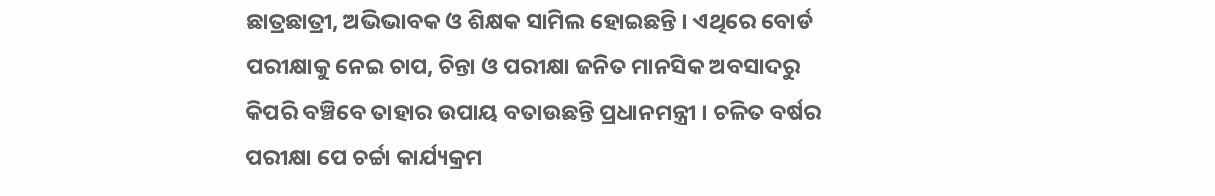ଛାତ୍ରଛାତ୍ରୀ, ଅଭିଭାବକ ଓ ଶିକ୍ଷକ ସାମିଲ ହୋଇଛନ୍ତି । ଏଥିରେ ବୋର୍ଡ ପରୀକ୍ଷାକୁ ନେଇ ଚାପ, ଚିନ୍ତା ଓ ପରୀକ୍ଷା ଜନିତ ମାନସିକ ଅବସାଦରୁ କିପରି ବଞ୍ଚିବେ ତାହାର ଉପାୟ ବତାଉଛନ୍ତି ପ୍ରଧାନମନ୍ତ୍ରୀ । ଚଳିତ ବର୍ଷର ପରୀକ୍ଷା ପେ ଚର୍ଚ୍ଚା କାର୍ଯ୍ୟକ୍ରମ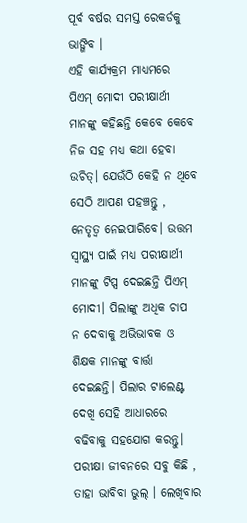ପୂର୍ବ ବର୍ଷର ସମସ୍ତ ରେକର୍ଡକୁ ଭାଙ୍ଗିବ ।
ଏହି କାର୍ଯ୍ୟକ୍ରମ ମାଧ୍ୟମରେ ପିଏମ୍ ମୋଦୀ ପରୀକ୍ଷାର୍ଥୀ ମାନଙ୍କୁ କହିଛନ୍ତି କେବେ କେବେ ନିଜ ସହ ମଧ୍ୟ କଥା ହେବା ଉଚିତ୍। ଯେଉଁଠି କେହି ନ ଥିବେ ସେଠି ଆପଣ ପହଞ୍ଚନ୍ତୁ , ନେତୃତ୍ଵ ନେଇପାରିବେ। ଉତ୍ତମ ସ୍ଵାସ୍ଥ୍ୟ ପାଇଁ ମଧ୍ୟ ପରୀକ୍ଷାର୍ଥୀ ମାନଙ୍କୁ ଟିପ୍ସ ଦେଇଛନ୍ତି ପିଏମ୍ ମୋଦୀ। ପିଲାଙ୍କୁ ଅଧିକ ଚାପ ନ ଦେବାକୁ ଅଭିଭାବକ ଓ ଶିକ୍ଷକ ମାନଙ୍କୁ ବାର୍ତ୍ତା ଦେଇଛନ୍ତି। ପିଲାର ଟାଲେଣ୍ଟ ଦେଖି ସେହି ଆଧାରରେ ବଢିବାକୁ ସହଯୋଗ କରନ୍ତୁ।
ପରୀକ୍ଷା ଜୀବନରେ ସବୁ କିଛି , ତାହା ଭାବିବା ଭୁଲ୍ । ଲେଖିବାର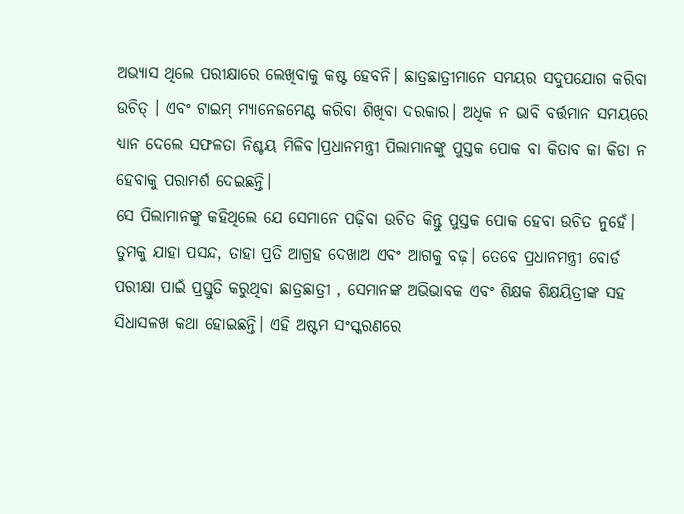ଅଭ୍ୟାସ ଥିଲେ ପରୀକ୍ଷାରେ ଲେଖିବାକୁ କଷ୍ଟ ହେବନି। ଛାତ୍ରଛାତ୍ରୀମାନେ ସମୟର ସଦୁପଯୋଗ କରିବା ଉଚିତ୍ । ଏବଂ ଟାଇମ୍ ମ୍ୟାନେଜମେଣ୍ଟ କରିବା ଶିଖିବା ଦରକାର। ଅଧିକ ନ ଭାବି ବର୍ତ୍ତମାନ ସମୟରେ ଧ୍ୟାନ ଦେଲେ ସଫଳତା ନିଶ୍ଚୟ ମିଳିବ।ପ୍ରଧାନମନ୍ତ୍ରୀ ପିଲାମାନଙ୍କୁ ପୁସ୍ତକ ପୋକ ବା କିତାବ କା କିଡା ନ ହେବାକୁ ପରାମର୍ଶ ଦେଇଛନ୍ତି।
ସେ ପିଲାମାନଙ୍କୁ କହିଥିଲେ ଯେ ସେମାନେ ପଢ଼ିବା ଉଚିତ କିନ୍ତୁ ପୁସ୍ତକ ପୋକ ହେବା ଉଚିତ ନୁହେଁ। ତୁମକୁ ଯାହା ପସନ୍ଦ, ତାହା ପ୍ରତି ଆଗ୍ରହ ଦେଖାଅ ଏବଂ ଆଗକୁ ବଢ଼। ତେବେ ପ୍ରଧାନମନ୍ତ୍ରୀ ବୋର୍ଡ ପରୀକ୍ଷା ପାଇଁ ପ୍ରସ୍ତୁତି କରୁଥିବା ଛାତ୍ରଛାତ୍ରୀ , ସେମାନଙ୍କ ଅଭିଭାବକ ଏବଂ ଶିକ୍ଷକ ଶିକ୍ଷୟିତ୍ରୀଙ୍କ ସହ ସିଧାସଳଖ କଥା ହୋଇଛନ୍ତି। ଏହି ଅଷ୍ଟମ ସଂସ୍କରଣରେ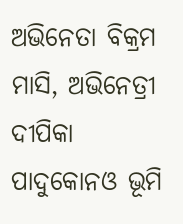ଅଭିନେତା ବିକ୍ରମ ମାସି, ଅଭିନେତ୍ରୀ ଦୀପିକା ପାଦୁକୋନଓ ଭୂମି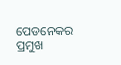ପେଡନେକର ପ୍ରମୁଖ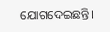ଯୋଗଦେଇଛନ୍ତି।